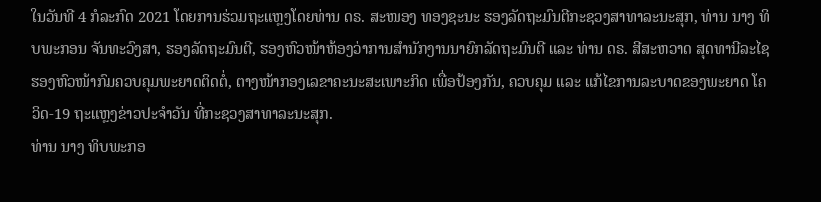ໃນວັນທີ 4 ກໍລະກົດ 2021 ໂດຍການຮ່ວມຖະແຫຼງໂດຍທ່ານ ດຣ. ສະໜອງ ທອງຊະນະ ຮອງລັດຖະມົນຕີກະຊວງສາທາລະນະສຸກ, ທ່ານ ນາງ ທິບພະກອນ ຈັນທະວົງສາ, ຮອງລັດຖະມົນຕີ, ຮອງຫົວໜ້າຫ້ອງວ່າການສຳນັກງານນາຍົກລັດຖະມົນຕີ ແລະ ທ່ານ ດຣ. ສີສະຫວາດ ສຸດທານີລະໄຊ ຮອງຫົວໜ້າກົມຄວບຄຸມພະຍາດຕິດຕໍ່, ຕາງໜ້າກອງເລຂາຄະນະສະເພາະກິດ ເພື່ອປ້ອງກັນ, ຄວບຄຸມ ແລະ ແກ້ໄຂການລະບາດຂອງພະຍາດ ໂຄວິດ-19 ຖະແຫຼງຂ່າວປະຈຳວັນ ທີ່ກະຊວງສາທາລະນະສຸກ.
ທ່ານ ນາງ ທິບພະກອ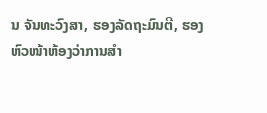ນ ຈັນທະວົງສາ, ຮອງລັດຖະມົນຕີ, ຮອງຫົວໜ້າຫ້ອງວ່າການສຳ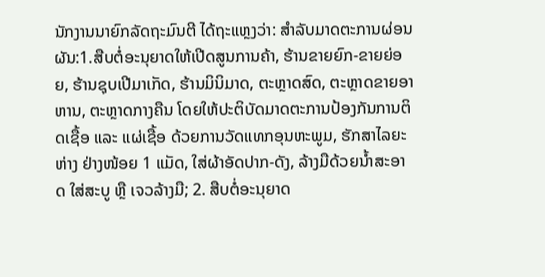ນັກງານນາຍົກລັດຖະມົນຕີ ໄດ້ຖະແຫຼງວ່າ: ສຳລັບມາດຕະການຜ່ອນຜັນ:1.ສືບຕໍ່ອະນຸຍາດໃຫ້ເປີດສູນການຄ້າ, ຮ້ານຂາຍຍົກ-ຂາຍຍ່ອຍ, ຮ້ານຊຸບເປີມາເກັດ, ຮ້ານມິນິມາດ, ຕະຫຼາດສົດ, ຕະຫຼາດຂາຍອາຫານ, ຕະຫຼາດກາງຄືນ ໂດຍໃຫ້ປະຕິບັດມາດຕະການປ້ອງກັນການຕິດເຊື້ອ ແລະ ແຜ່ເຊື້ອ ດ້ວຍການວັດແທກອຸນຫະພູມ, ຮັກສາໄລຍະຫ່າງ ຢ່າງໜ້ອຍ 1 ແມັດ, ໃສ່ຜ້າອັດປາກ-ດັງ, ລ້າງມືດ້ວຍນໍ້າສະອາດ ໃສ່ສະບູ ຫຼື ເຈວລ້າງມື; 2. ສືບຕໍ່ອະນຸຍາດ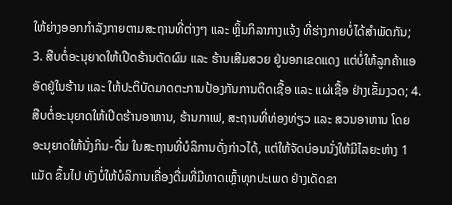ໃຫ້ຍ່າງອອກກຳລັງກາຍຕາມສະຖານທີ່ຕ່າງໆ ແລະ ຫຼິ້ນກິລາກາງແຈ້ງ ທີ່ຮ່າງກາຍບໍ່ໄດ້ສຳພັດກັນ; 3. ສືບຕໍ່ອະນຸຍາດໃຫ້ເປີດຮ້ານຕັດຜົມ ແລະ ຮ້ານເສີມສວຍ ຢູ່ນອກເຂດແດງ ແຕ່ບໍ່ໃຫ້ລູກຄ້າແອອັດຢູ່ໃນຮ້ານ ແລະ ໃຫ້ປະຕິບັດມາດຕະການປ້ອງກັນການຕິດເຊື້ອ ແລະ ແຜ່ເຊື້ອ ຢ່າງເຂັ້ມງວດ; 4. ສືບຕໍ່ອະນຸຍາດໃຫ້ເປີດຮ້ານອາຫານ, ຮ້ານກາເຟ, ສະຖານທີ່ທ່ອງທ່ຽວ ແລະ ສວນອາຫານ ໂດຍອະນຸຍາດໃຫ້ນັ່ງກິນ-ດື່ມ ໃນສະຖານທີ່ບໍລິການດັ່ງກ່າວໄດ້, ແຕ່ໃຫ້ຈັດບ່ອນນັ່ງໃຫ້ມີໄລຍະຫ່າງ 1 ແມັດ ຂຶ້ນໄປ ທັງບໍ່ໃຫ້ບໍລິການເຄື່ອງດື່ມທີ່ມີທາດເຫຼົ້າທຸກປະເພດ ຢ່າງເດັດຂາ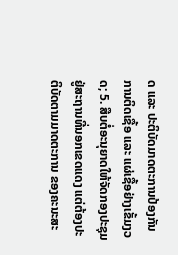ດ ແລະ ປະຕິບັດມາດຕະການປ້ອງກັນການຕິດເຊື້ອ ແລະ ແຜ່ເຊື້ອຢ່າງເຂັ້ມງວດ; 5. ສືບຕໍ່ອະນຸຍາດໃຫ້ຈັດກອງປະຊຸມ ຢູ່ສະຖານທີ່ນອກເຂດແດງ ແຕ່ຕ້ອງປະຕິບັດຕາມມາດຕະການ ຂອງຄະນະສະ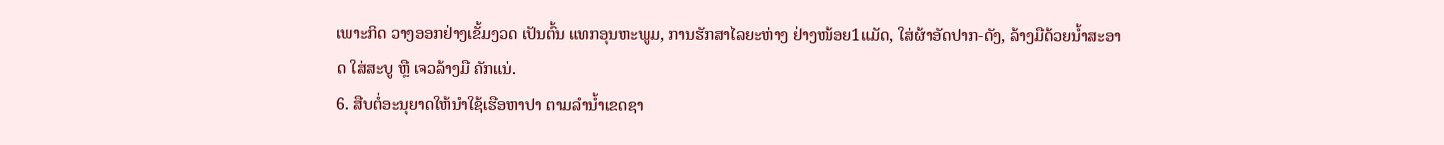ເພາະກິດ ວາງອອກຢ່າງເຂັ້ມງວດ ເປັນຕົ້ນ ແທກອຸນຫະພູມ, ການຮັກສາໄລຍະຫ່າງ ຢ່າງໜ້ອຍ1ແມັດ, ໃສ່ຜ້າອັດປາກ-ດັງ, ລ້າງມືດ້ວຍນໍ້າສະອາດ ໃສ່ສະບູ ຫຼື ເຈວລ້າງມື ຄັກແນ່.
6. ສືບຕໍ່ອະນຸຍາດໃຫ້ນຳໃຊ້ເຮືອຫາປາ ຕາມລຳນໍ້າເຂດຊາ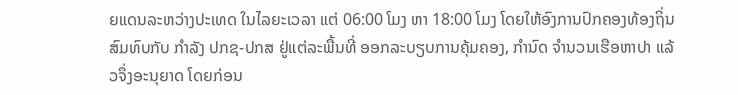ຍແດນລະຫວ່າງປະເທດ ໃນໄລຍະເວລາ ແຕ່ 06:00 ໂມງ ຫາ 18:00 ໂມງ ໂດຍໃຫ້ອົງການປົກຄອງທ້ອງຖິ່ນ ສົມທົບກັບ ກໍາລັງ ປກຊ-ປກສ ຢູ່ແຕ່ລະພື້ນທີ່ ອອກລະບຽບການຄຸ້ມຄອງ, ກຳນົດ ຈຳນວນເຮືອຫາປາ ແລ້ວຈຶ່ງອະນຸຍາດ ໂດຍກ່ອນ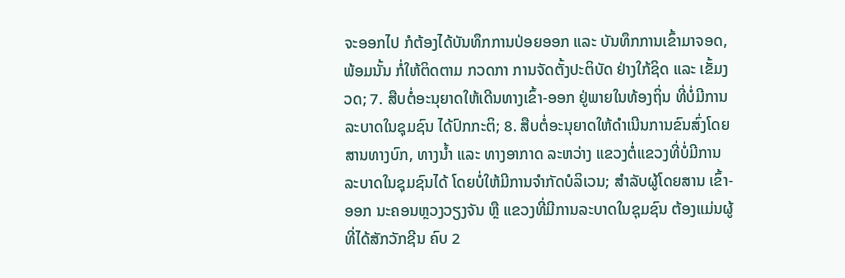ຈະອອກໄປ ກໍຕ້ອງໄດ້ບັນທຶກການປ່ອຍອອກ ແລະ ບັນທຶກການເຂົ້າມາຈອດ, ພ້ອມນັ້ນ ກໍ່ໃຫ້ຕິດຕາມ ກວດກາ ການຈັດຕັ້ງປະຕິບັດ ຢ່າງໃກ້ຊິດ ແລະ ເຂັ້ມງວດ; 7. ສືບຕໍ່ອະນຸຍາດໃຫ້ເດີນທາງເຂົ້າ-ອອກ ຢູ່ພາຍໃນທ້ອງຖິ່ນ ທີ່ບໍ່ມີການລະບາດໃນຊຸມຊົນ ໄດ້ປົກກະຕິ; 8. ສືບຕໍ່ອະນຸຍາດໃຫ້ດຳເນີນການຂົນສົ່ງໂດຍສານທາງບົກ, ທາງນໍ້າ ແລະ ທາງອາກາດ ລະຫວ່າງ ແຂວງຕໍ່ແຂວງທີ່ບໍ່ມີການລະບາດໃນຊຸມຊົນໄດ້ ໂດຍບໍ່ໃຫ້ມີການຈຳກັດບໍລິເວນ; ສຳລັບຜູ້ໂດຍສານ ເຂົ້າ-ອອກ ນະຄອນຫຼວງວຽງຈັນ ຫຼື ແຂວງທີ່ມີການລະບາດໃນຊຸມຊົນ ຕ້ອງແມ່ນຜູ້ທີ່ໄດ້ສັກວັກຊີນ ຄົບ 2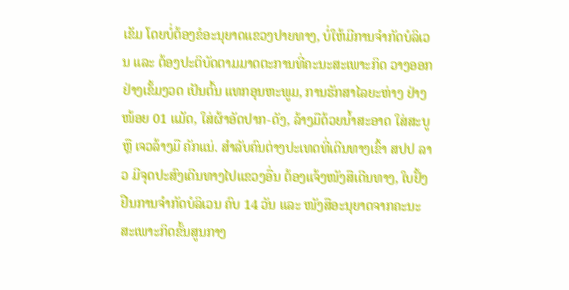ເຂັມ ໂດຍບໍ່ຕ້ອງຂໍອະນຸຍາດແຂວງປາຍທາງ, ບໍ່ໃຫ້ມີການຈຳກັດບໍລິເວນ ແລະ ຕ້ອງປະຕິບັດຕາມມາດຕະການທີ່ຄະນະສະເພາະກິດ ວາງອອກຢ່າງເຂັ້ມງວດ ເປັນຕົ້ນ ແທກອຸນຫະພູມ, ການຮັກສາໄລຍະຫ່າງ ຢ່າງໜ້ອຍ 01 ແມັດ, ໃສ່ຜ້າອັດປາກ-ດັງ, ລ້າງມືດ້ວຍນໍ້າສະອາດ ໃສ່ສະບູ ຫຼື ເຈວລ້າງມື ຄັກແນ່. ສຳລັບຄົນຕ່າງປະເທດທີ່ເດີນທາງເຂົ້າ ສປປ ລາວ ມີຈຸດປະສົງເດີນທາງໄປແຂວງອື່ນ ຕ້ອງແຈ້ງໜັງສືເດີນທາງ, ໃບຢັ້ງຢືນການຈຳກັດບໍລິເວນ ຄົບ 14 ວັນ ແລະ ໜັງສືອະນຸຍາດຈາກຄະນະສະເພາະກິດຂັ້ນສູນກາງ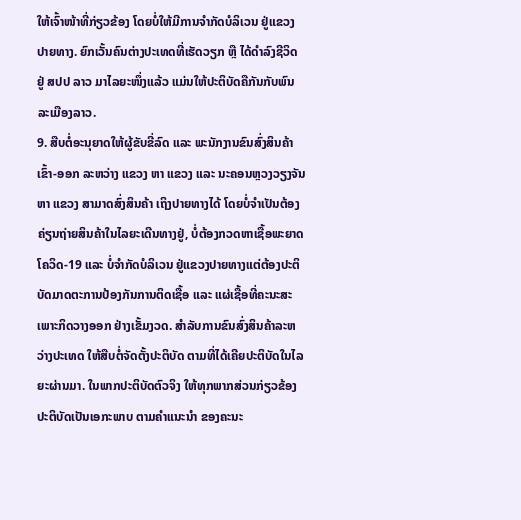ໃຫ້ເຈົ້າໜ້າທີ່ກ່ຽວຂ້ອງ ໂດຍບໍ່ໃຫ້ມີການຈຳກັດບໍລິເວນ ຢູ່ແຂວງປາຍທາງ. ຍົກເວັ້ນຄົນຕ່າງປະເທດທີ່ເຮັດວຽກ ຫຼື ໄດ້ດຳລົງຊີວິດ ຢູ່ ສປປ ລາວ ມາໄລຍະໜຶ່ງແລ້ວ ແມ່ນໃຫ້ປະຕິບັດຄືກັນກັບພົນລະເມືອງລາວ.
9. ສືບຕໍ່ອະນຸຍາດໃຫ້ຜູ້ຂັບຂີ່ລົດ ແລະ ພະນັກງານຂົນສົ່ງສິນຄ້າ ເຂົ້າ-ອອກ ລະຫວ່າງ ແຂວງ ຫາ ແຂວງ ແລະ ນະຄອນຫຼວງວຽງຈັນ ຫາ ແຂວງ ສາມາດສົ່ງສິນຄ້າ ເຖິງປາຍທາງໄດ້ ໂດຍບໍ່ຈຳເປັນຕ້ອງຄ່ຽນຖ່າຍສິນຄ້າໃນໄລຍະເດີນທາງຢູ່, ບໍ່ຕ້ອງກວດຫາເຊື້ອພະຍາດ ໂຄວິດ-19 ແລະ ບໍ່ຈຳກັດບໍລິເວນ ຢູ່ແຂວງປາຍທາງແຕ່ຕ້ອງປະຕິບັດມາດຕະການປ້ອງກັນການຕິດເຊື້ອ ແລະ ແຜ່ເຊື້ອທີ່ຄະນະສະເພາະກິດວາງອອກ ຢ່າງເຂັ້ມງວດ. ສຳລັບການຂົນສົ່ງສິນຄ້າລະຫວ່າງປະເທດ ໃຫ້ສືບຕໍ່ຈັດຕັ້ງປະຕິບັດ ຕາມທີ່ໄດ້ເຄີຍປະຕິບັດໃນໄລຍະຜ່ານມາ. ໃນພາກປະຕິບັດຕົວຈິງ ໃຫ້ທຸກພາກສ່ວນກ່ຽວຂ້ອງ ປະຕິບັດເປັນເອກະພາບ ຕາມຄຳແນະນຳ ຂອງຄະນະ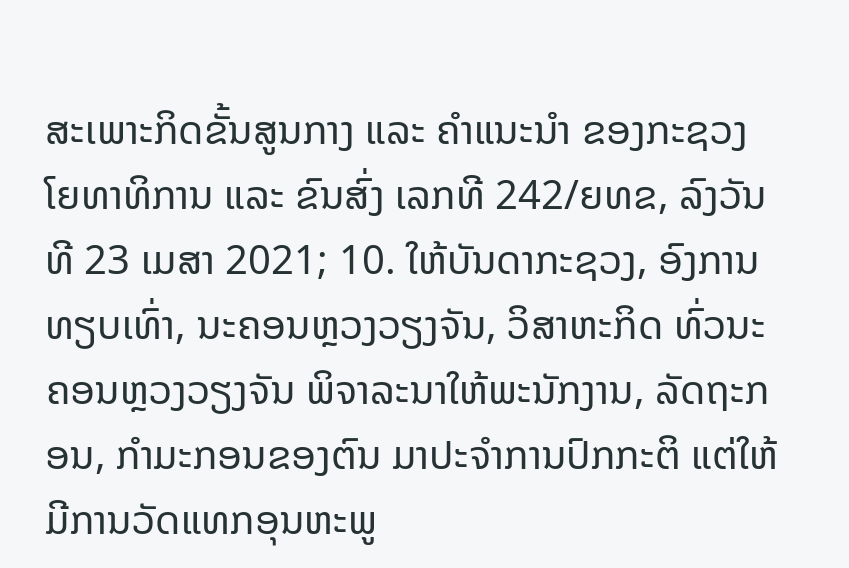ສະເພາະກິດຂັ້ນສູນກາງ ແລະ ຄຳແນະນຳ ຂອງກະຊວງໂຍທາທິການ ແລະ ຂົນສົ່ງ ເລກທີ 242/ຍທຂ, ລົງວັນທີ 23 ເມສາ 2021; 10. ໃຫ້ບັນດາກະຊວງ, ອົງການທຽບເທົ່າ, ນະຄອນຫຼວງວຽງຈັນ, ວິສາຫະກິດ ທົ່ວນະຄອນຫຼວງວຽງຈັນ ພິຈາລະນາໃຫ້ພະນັກງານ, ລັດຖະກອນ, ກຳມະກອນຂອງຕົນ ມາປະຈຳການປົກກະຕິ ແຕ່ໃຫ້ມີການວັດແທກອຸນຫະພູ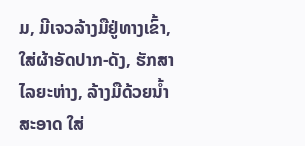ມ, ມີເຈວລ້າງມືຢູ່ທາງເຂົ້າ, ໃສ່ຜ້າອັດປາກ-ດັງ, ຮັກສາໄລຍະຫ່າງ, ລ້າງມືດ້ວຍນໍ້າສະອາດ ໃສ່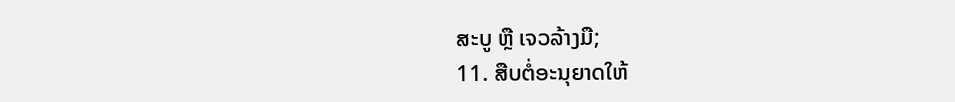ສະບູ ຫຼື ເຈວລ້າງມື;
11. ສືບຕໍ່ອະນຸຍາດໃຫ້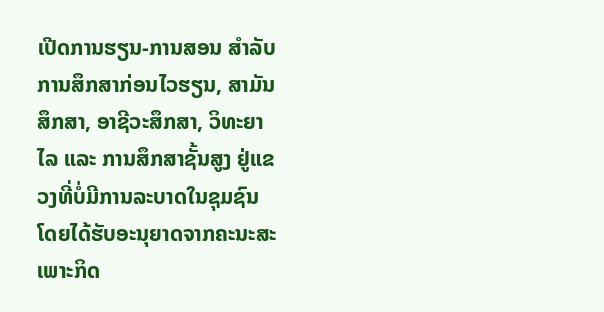ເປີດການຮຽນ-ການສອນ ສຳລັບການສຶກສາກ່ອນໄວຮຽນ, ສາມັນສຶກສາ, ອາຊີວະສຶກສາ, ວິທະຍາໄລ ແລະ ການສຶກສາຊັ້ນສູງ ຢູ່ແຂວງທີ່ບໍ່ມີການລະບາດໃນຊຸມຊົນ ໂດຍໄດ້ຮັບອະນຸຍາດຈາກຄະນະສະເພາະກິດ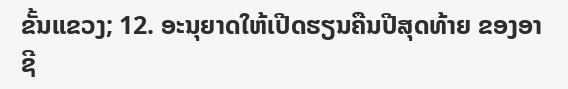ຂັ້ນແຂວງ; 12. ອະນຸຍາດໃຫ້ເປີດຮຽນຄືນປີສຸດທ້າຍ ຂອງອາຊີ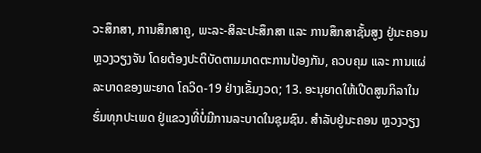ວະສຶກສາ, ການສຶກສາຄູ, ພະລະ-ສິລະປະສຶກສາ ແລະ ການສຶກສາຊັ້ນສູງ ຢູ່ນະຄອນຫຼວງວຽງຈັນ ໂດຍຕ້ອງປະຕິບັດຕາມມາດຕະການປ້ອງກັນ, ຄວບຄຸມ ແລະ ການແຜ່ລະບາດຂອງພະຍາດ ໂຄວິດ-19 ຢ່າງເຂັ້ມງວດ; 13. ອະນຸຍາດໃຫ້ເປີດສູນກິລາໃນຮົ່ມທຸກປະເພດ ຢູ່ແຂວງທີ່ບໍ່ມີການລະບາດໃນຊຸມຊົນ. ສຳລັບຢູ່ນະຄອນ ຫຼວງວຽງ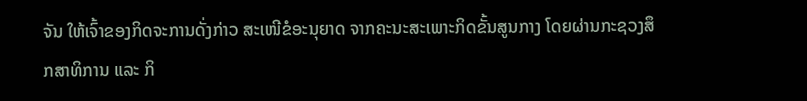ຈັນ ໃຫ້ເຈົ້າຂອງກິດຈະການດັ່ງກ່າວ ສະເໜີຂໍອະນຸຍາດ ຈາກຄະນະສະເພາະກິດຂັ້ນສູນກາງ ໂດຍຜ່ານກະຊວງສຶກສາທິການ ແລະ ກິ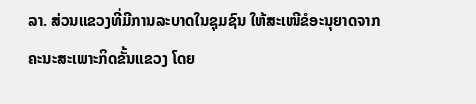ລາ. ສ່ວນແຂວງທີ່ມີການລະບາດໃນຊຸມຊົນ ໃຫ້ສະເໜີຂໍອະນຸຍາດຈາກ ຄະນະສະເພາະກິດຂັ້ນແຂວງ ໂດຍ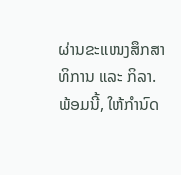ຜ່ານຂະແໜງສຶກສາທິການ ແລະ ກິລາ. ພ້ອມນີ້, ໃຫ້ກຳນົດ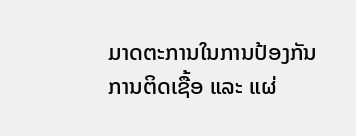ມາດຕະການໃນການປ້ອງກັນການຕິດເຊື້ອ ແລະ ແຜ່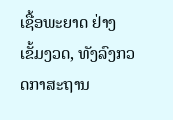ເຊື້ອພະຍາດ ຢ່າງເຂັ້ມງວດ, ທັງລົງກວດກາສະຖານ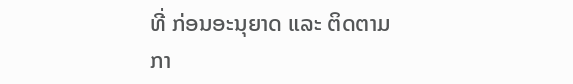ທີ່ ກ່ອນອະນຸຍາດ ແລະ ຕິດຕາມກາ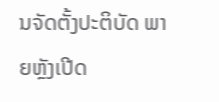ນຈັດຕັ້ງປະຕິບັດ ພາຍຫຼັງເປີດ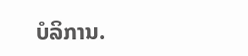ບໍລິການ.